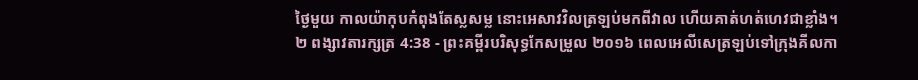ថ្ងៃមួយ កាលយ៉ាកុបកំពុងតែស្លសម្ល នោះអេសាវវិលត្រឡប់មកពីវាល ហើយគាត់ហត់ហេវជាខ្លាំង។
២ ពង្សាវតារក្សត្រ 4:38 - ព្រះគម្ពីរបរិសុទ្ធកែសម្រួល ២០១៦ ពេលអេលីសេត្រឡប់ទៅក្រុងគីលកា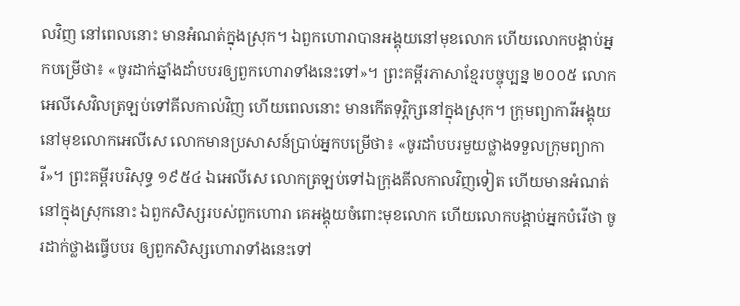លវិញ នៅពេលនោះ មានអំណត់ក្នុងស្រុក។ ឯពួកហោរាបានអង្គុយនៅមុខលោក ហើយលោកបង្គាប់អ្នកបម្រើថា៖ «ចូរដាក់ឆ្នាំងដាំបបរឲ្យពួកហោរាទាំងនេះទៅ»។ ព្រះគម្ពីរភាសាខ្មែរបច្ចុប្បន្ន ២០០៥ លោកអេលីសេវិលត្រឡប់ទៅគីលកាល់វិញ ហើយពេលនោះ មានកើតទុរ្ភិក្សនៅក្នុងស្រុក។ ក្រុមព្យាការីអង្គុយនៅមុខលោកអេលីសេ លោកមានប្រសាសន៍ប្រាប់អ្នកបម្រើថា៖ «ចូរដាំបបរមួយថ្លាងទទួលក្រុមព្យាការី»។ ព្រះគម្ពីរបរិសុទ្ធ ១៩៥៤ ឯអេលីសេ លោកត្រឡប់ទៅឯក្រុងគីលកាលវិញទៀត ហើយមានអំណត់នៅក្នុងស្រុកនោះ ឯពួកសិស្សរបស់ពួកហោរា គេអង្គុយចំពោះមុខលោក ហើយលោកបង្គាប់អ្នកបំរើថា ចូរដាក់ថ្លាងធ្វើបបរ ឲ្យពួកសិស្សហោរាទាំងនេះទៅ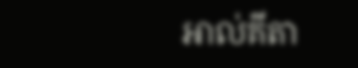អាល់គីតា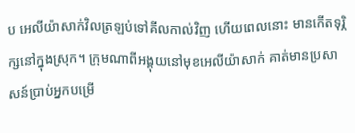ប អេលីយ៉ាសាក់វិលត្រឡប់ទៅគីលកាល់វិញ ហើយពេលនោះ មានកើតទុរ្ភិក្សនៅក្នុងស្រុក។ ក្រុមណាពីអង្គុយនៅមុខអេលីយ៉ាសាក់ គាត់មានប្រសាសន៍ប្រាប់អ្នកបម្រើ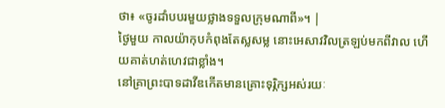ថា៖ «ចូរដាំបបរមួយថ្លាងទទួលក្រុមណាពី»។ |
ថ្ងៃមួយ កាលយ៉ាកុបកំពុងតែស្លសម្ល នោះអេសាវវិលត្រឡប់មកពីវាល ហើយគាត់ហត់ហេវជាខ្លាំង។
នៅគ្រាព្រះបាទដាវីឌកើតមានគ្រោះទុរ្ភិក្សអស់រយៈ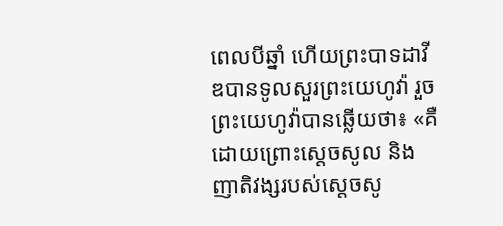ពេលបីឆ្នាំ ហើយព្រះបាទដាវីឌបានទូលសួរព្រះយេហូវ៉ា រួចព្រះយេហូវ៉ាបានឆ្លើយថា៖ «គឺដោយព្រោះស្តេចសូល និងញាតិវង្សរបស់ស្ដេចសូ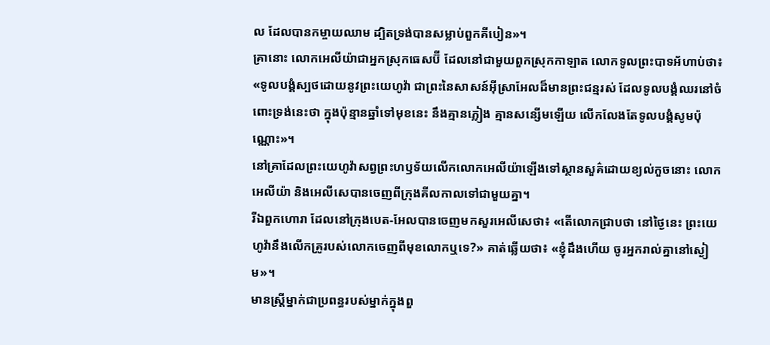ល ដែលបានកម្ចាយឈាម ដ្បិតទ្រង់បានសម្លាប់ពួកគីបៀន»។
គ្រានោះ លោកអេលីយ៉ាជាអ្នកស្រុកធេសប៊ី ដែលនៅជាមួយពួកស្រុកកាឡាត លោកទូលព្រះបាទអ័ហាប់ថា៖ «ទូលបង្គំស្បថដោយនូវព្រះយេហូវ៉ា ជាព្រះនៃសាសន៍អ៊ីស្រាអែលដ៏មានព្រះជន្មរស់ ដែលទូលបង្គំឈរនៅចំពោះទ្រង់នេះថា ក្នុងប៉ុន្មានឆ្នាំទៅមុខនេះ នឹងគ្មានភ្លៀង គ្មានសន្សើមឡើយ លើកលែងតែទូលបង្គំសូមប៉ុណ្ណោះ»។
នៅគ្រាដែលព្រះយេហូវ៉ាសព្វព្រះហឫទ័យលើកលោកអេលីយ៉ាឡើងទៅស្ថានសួគ៌ដោយខ្យល់កួចនោះ លោកអេលីយ៉ា និងអេលីសេបានចេញពីក្រុងគីលកាលទៅជាមួយគ្នា។
រីឯពួកហោរា ដែលនៅក្រុងបេត-អែលបានចេញមកសួរអេលីសេថា៖ «តើលោកជ្រាបថា នៅថ្ងៃនេះ ព្រះយេហូវ៉ានឹងលើកគ្រូរបស់លោកចេញពីមុខលោកឬទេ?» គាត់ឆ្លើយថា៖ «ខ្ញុំដឹងហើយ ចូរអ្នករាល់គ្នានៅស្ងៀម»។
មានស្ត្រីម្នាក់ជាប្រពន្ធរបស់ម្នាក់ក្នុងពួ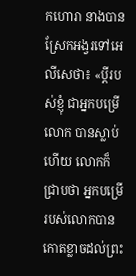កហោរា នាងបានស្រែកអង្វរទៅអេលីសេថា៖ «ប្តីរបស់ខ្ញុំ ជាអ្នកបម្រើលោក បានស្លាប់ហើយ លោកក៏ជ្រាបថា អ្នកបម្រើរបស់លោកបានកោតខ្លាចដល់ព្រះ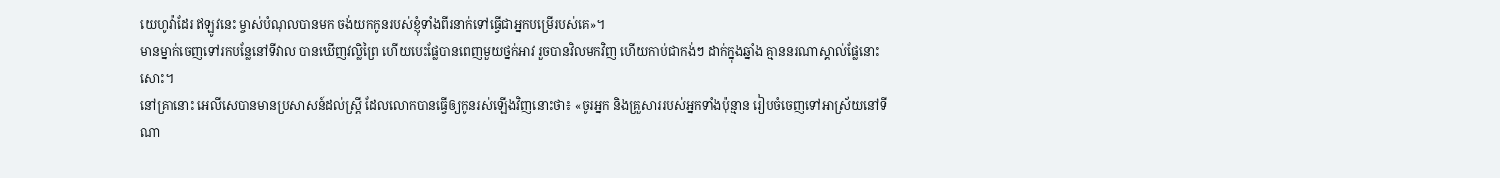យេហូវ៉ាដែរ ឥឡូវនេះ ម្ចាស់បំណុលបានមក ចង់យកកូនរបស់ខ្ញុំទាំងពីរនាក់ទៅធ្វើជាអ្នកបម្រើរបស់គេ»។
មានម្នាក់ចេញទៅរកបន្លែនៅទីវាល បានឃើញវល្លិព្រៃ ហើយបេះផ្លែបានពេញមួយថ្នក់អាវ រួចបានវិលមកវិញ ហើយកាប់ជាកង់ៗ ដាក់ក្នុងឆ្នាំង គ្មាននរណាស្គាល់ផ្លែនោះសោះ។
នៅគ្រានោះ អេលីសេបានមានប្រសាសន៍ដល់ស្ត្រី ដែលលោកបានធ្វើឲ្យកូនរស់ឡើងវិញនោះថា៖ «ចូរអ្នក និងគ្រួសាររបស់អ្នកទាំងប៉ុន្មាន រៀបចំចេញទៅអាស្រ័យនៅទីណា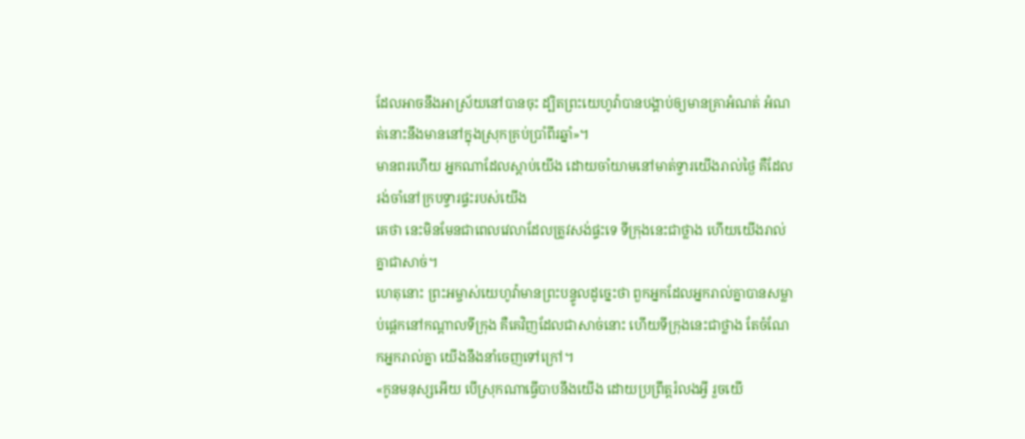ដែលអាចនឹងអាស្រ័យនៅបានចុះ ដ្បិតព្រះយេហូវ៉ាបានបង្គាប់ឲ្យមានគ្រាអំណត់ អំណត់នោះនឹងមាននៅក្នុងស្រុកគ្រប់ប្រាំពីរឆ្នាំ»។
មានពរហើយ អ្នកណាដែលស្តាប់យើង ដោយចាំយាមនៅមាត់ទ្វារយើងរាល់ថ្ងៃ គឺដែលរង់ចាំនៅក្របទ្វារផ្ទះរបស់យើង
គេថា នេះមិនមែនជាពេលវេលាដែលត្រូវសង់ផ្ទះទេ ទីក្រុងនេះជាថ្លាង ហើយយើងរាល់គ្នាជាសាច់។
ហេតុនោះ ព្រះអម្ចាស់យេហូវ៉ាមានព្រះបន្ទូលដូច្នេះថា ពួកអ្នកដែលអ្នករាល់គ្នាបានសម្លាប់ផ្តេកនៅកណ្ដាលទីក្រុង គឺគេវិញដែលជាសាច់នោះ ហើយទីក្រុងនេះជាថ្លាង តែចំណែកអ្នករាល់គ្នា យើងនឹងនាំចេញទៅក្រៅ។
«កូនមនុស្សអើយ បើស្រុកណាធ្វើបាបនឹងយើង ដោយប្រព្រឹត្តរំលងអ្វី រួចយើ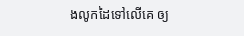ងលូកដៃទៅលើគេ ឲ្យ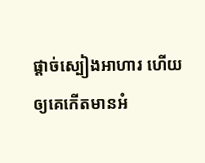ផ្តាច់ស្បៀងអាហារ ហើយឲ្យគេកើតមានអំ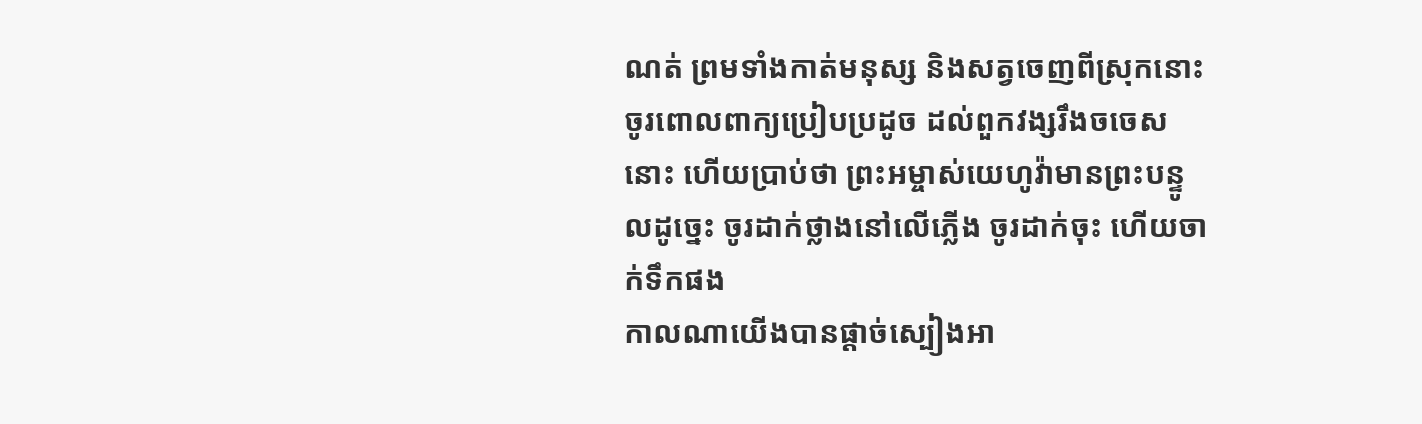ណត់ ព្រមទាំងកាត់មនុស្ស និងសត្វចេញពីស្រុកនោះ
ចូរពោលពាក្យប្រៀបប្រដូច ដល់ពួកវង្សរឹងចចេសនោះ ហើយប្រាប់ថា ព្រះអម្ចាស់យេហូវ៉ាមានព្រះបន្ទូលដូច្នេះ ចូរដាក់ថ្លាងនៅលើភ្លើង ចូរដាក់ចុះ ហើយចាក់ទឹកផង
កាលណាយើងបានផ្តាច់ស្បៀងអា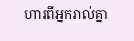ហារពីអ្នករាល់គ្នា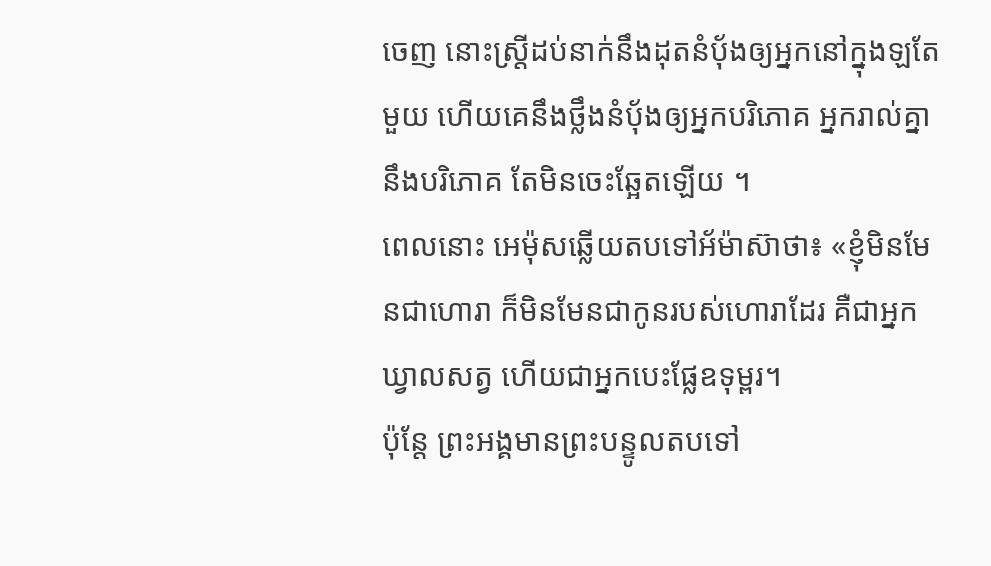ចេញ នោះស្ត្រីដប់នាក់នឹងដុតនំបុ័ងឲ្យអ្នកនៅក្នុងឡតែមួយ ហើយគេនឹងថ្លឹងនំបុ័ងឲ្យអ្នកបរិភោគ អ្នករាល់គ្នានឹងបរិភោគ តែមិនចេះឆ្អែតឡើយ ។
ពេលនោះ អេម៉ុសឆ្លើយតបទៅអ័ម៉ាស៊ាថា៖ «ខ្ញុំមិនមែនជាហោរា ក៏មិនមែនជាកូនរបស់ហោរាដែរ គឺជាអ្នកឃ្វាលសត្វ ហើយជាអ្នកបេះផ្លែឧទុម្ពរ។
ប៉ុន្តែ ព្រះអង្គមានព្រះបន្ទូលតបទៅ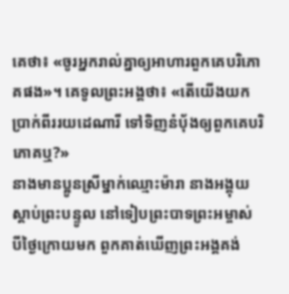គេថា៖ «ចូរអ្នករាល់គ្នាឲ្យអាហារពួកគេបរិភោគផង»។ គេទូលព្រះអង្គថា៖ «តើយើងយកប្រាក់ពីររយដេណារី ទៅទិញនំប៉័ងឲ្យពួកគេបរិភោគឬ?»
នាងមានប្អូនស្រីម្នាក់ឈ្មោះម៉ារា នាងអង្គុយស្តាប់ព្រះបន្ទូល នៅទៀបព្រះបាទព្រះអម្ចាស់
បីថ្ងៃក្រោយមក ពួកគាត់ឃើញព្រះអង្គគង់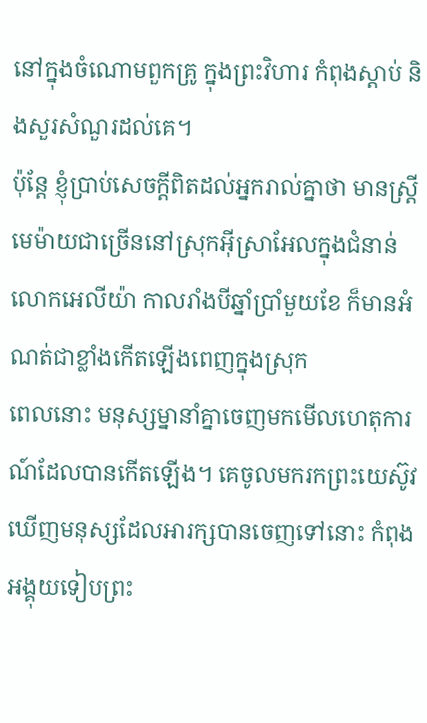នៅក្នុងចំណោមពួកគ្រូ ក្នុងព្រះវិហារ កំពុងស្តាប់ និងសួរសំណួរដល់គេ។
ប៉ុន្ដែ ខ្ញុំប្រាប់សេចក្ដីពិតដល់អ្នករាល់គ្នាថា មានស្ត្រីមេម៉ាយជាច្រើននៅស្រុកអ៊ីស្រាអែលក្នុងជំនាន់លោកអេលីយ៉ា កាលរាំងបីឆ្នាំប្រាំមួយខែ ក៏មានអំណត់ជាខ្លាំងកើតឡើងពេញក្នុងស្រុក
ពេលនោះ មនុស្សម្នានាំគ្នាចេញមកមើលហេតុការណ៍ដែលបានកើតឡើង។ គេចូលមករកព្រះយេស៊ូវ ឃើញមនុស្សដែលអារក្សបានចេញទៅនោះ កំពុងអង្គុយទៀបព្រះ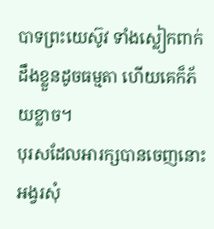បាទព្រះយេស៊ូវ ទាំងស្លៀកពាក់ ដឹងខ្លួនដូចធម្មតា ហើយគេក៏ភ័យខ្លាច។
បុរសដែលអារក្សបានចេញនោះ អង្វរសុំ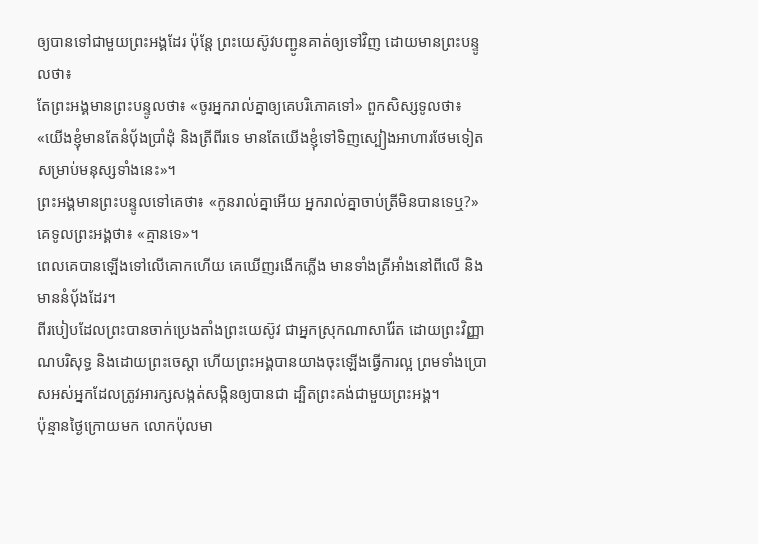ឲ្យបានទៅជាមួយព្រះអង្គដែរ ប៉ុន្តែ ព្រះយេស៊ូវបញ្ជូនគាត់ឲ្យទៅវិញ ដោយមានព្រះបន្ទូលថា៖
តែព្រះអង្គមានព្រះបន្ទូលថា៖ «ចូរអ្នករាល់គ្នាឲ្យគេបរិភោគទៅ» ពួកសិស្សទូលថា៖ «យើងខ្ញុំមានតែនំបុ័ងប្រាំដុំ និងត្រីពីរទេ មានតែយើងខ្ញុំទៅទិញស្បៀងអាហារថែមទៀត សម្រាប់មនុស្សទាំងនេះ»។
ព្រះអង្គមានព្រះបន្ទូលទៅគេថា៖ «កូនរាល់គ្នាអើយ អ្នករាល់គ្នាចាប់ត្រីមិនបានទេឬ?» គេទូលព្រះអង្គថា៖ «គ្មានទេ»។
ពេលគេបានឡើងទៅលើគោកហើយ គេឃើញរងើកភ្លើង មានទាំងត្រីអាំងនៅពីលើ និងមាននំបុ័ងដែរ។
ពីរបៀបដែលព្រះបានចាក់ប្រេងតាំងព្រះយេស៊ូវ ជាអ្នកស្រុកណាសារ៉ែត ដោយព្រះវិញ្ញាណបរិសុទ្ធ និងដោយព្រះចេស្តា ហើយព្រះអង្គបានយាងចុះឡើងធ្វើការល្អ ព្រមទាំងប្រោសអស់អ្នកដែលត្រូវអារក្សសង្កត់សង្កិនឲ្យបានជា ដ្បិតព្រះគង់ជាមួយព្រះអង្គ។
ប៉ុន្មានថ្ងៃក្រោយមក លោកប៉ុលមា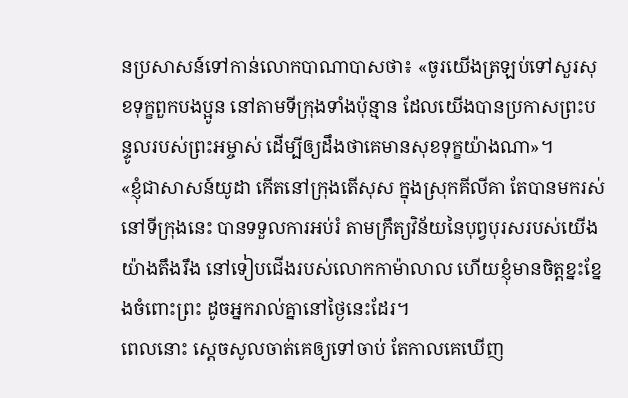នប្រសាសន៍ទៅកាន់លោកបាណាបាសថា៖ «ចូរយើងត្រឡប់ទៅសួរសុខទុក្ខពួកបងប្អូន នៅតាមទីក្រុងទាំងប៉ុន្មាន ដែលយើងបានប្រកាសព្រះបន្ទូលរបស់ព្រះអម្ចាស់ ដើម្បីឲ្យដឹងថាគេមានសុខទុក្ខយ៉ាងណា»។
«ខ្ញុំជាសាសន៍យូដា កើតនៅក្រុងតើសុស ក្នុងស្រុកគីលីគា តែបានមករស់នៅទីក្រុងនេះ បានទទួលការអប់រំ តាមក្រឹត្យវិន័យនៃបុព្វបុរសរបស់យើងយ៉ាងតឹងរឹង នៅទៀបជើងរបស់លោកកាម៉ាលាល ហើយខ្ញុំមានចិត្តខ្នះខ្នែងចំពោះព្រះ ដូចអ្នករាល់គ្នានៅថ្ងៃនេះដែរ។
ពេលនោះ ស្ដេចសូលចាត់គេឲ្យទៅចាប់ តែកាលគេឃើញ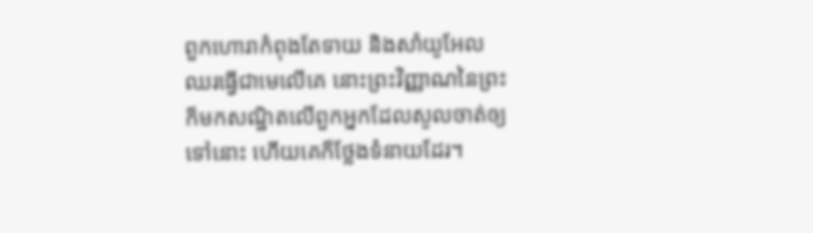ពួកហោរាកំពុងតែទាយ និងសាំយូអែលឈរធ្វើជាមេលើគេ នោះព្រះវិញ្ញាណនៃព្រះក៏មកសណ្ឋិតលើពួកអ្នកដែលសូលចាត់ឲ្យទៅនោះ ហើយគេក៏ថ្លែងទំនាយដែរ។